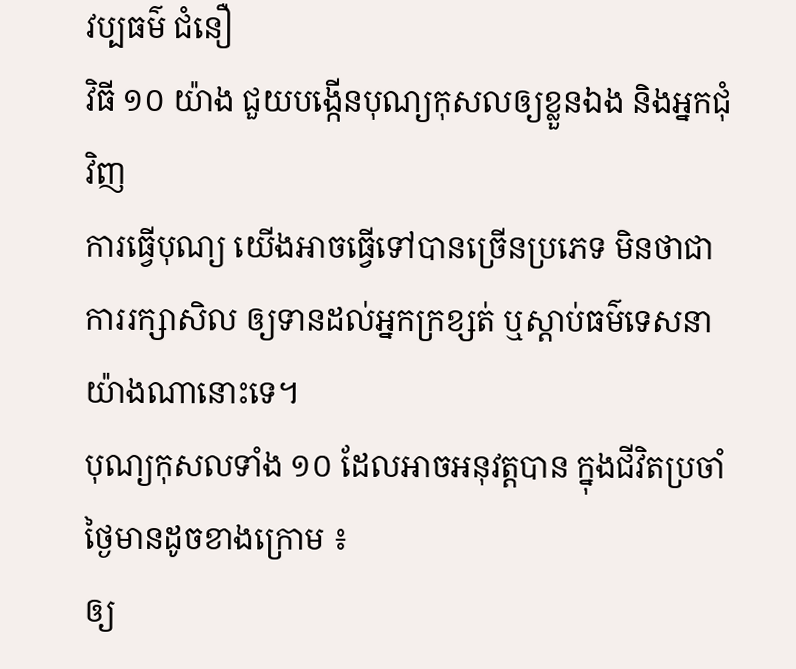វប្បធម៌ ជំនឿ
វិធី ១០ យ៉ាង ជួយបង្កើនបុណ្យកុសលឲ្យខ្លួនឯង និងអ្នកជុំវិញ
ការធ្វើបុណ្យ យើងអាចធ្វើទៅបានច្រើនប្រភេទ មិនថាជាការរក្សាសិល ឲ្យទានដល់អ្នកក្រខ្សត់ ឬស្ដាប់ធម៌ទេសនាយ៉ាងណានោះទេ។
បុណ្យកុសលទាំង ១០ ដែលអាចអនុវត្តបាន ក្នុងជីវិតប្រចាំថ្ងៃមានដូចខាងក្រោម ៖
ឲ្យ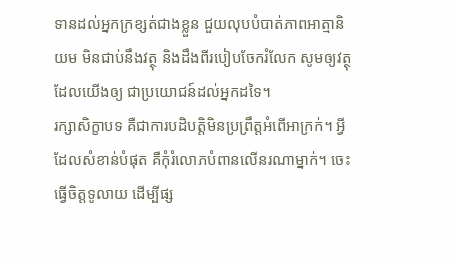ទានដល់អ្នកក្រខ្សត់ជាងខ្លួន ជួយលុបបំបាត់ភាពអាត្មានិយម មិនជាប់នឹងវត្ថុ និងដឹងពីរបៀបចែករំលែក សូមឲ្យវត្ថុដែលយើងឲ្យ ជាប្រយោជន៍ដល់អ្នកដទៃ។
រក្សាសិក្ខាបទ គឺជាការបដិបត្តិមិនប្រព្រឹត្តអំពើអាក្រក់។ អ្វីដែលសំខាន់បំផុត គឺកុំរំលោភបំពានលើនរណាម្នាក់។ ចេះធ្វើចិត្តទូលាយ ដើម្បីផ្ស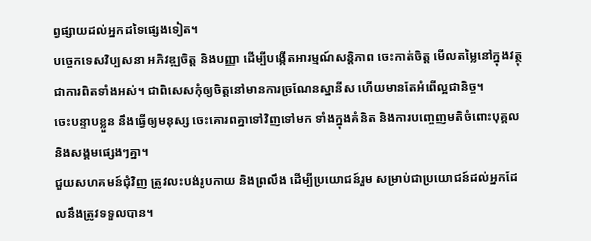ព្វផ្សាយដល់អ្នកដទៃផ្សេងទៀត។
បច្ចេកទេសវិប្បសនា អភិវឌ្ឍចិត្ត និងបញ្ញា ដើម្បីបង្កើតអារម្មណ៍សន្តិភាព ចេះកាត់ចិត្ត មើលតម្លៃនៅក្នុងវត្ថុ ជាការពិតទាំងអស់។ ជាពិសេសកុំឲ្យចិត្តនៅមានការច្រណែនស្នានីស ហើយមានតែអំពើល្អជានិច្ច។
ចេះបន្ទាបខ្លួន នឹងធ្វើឲ្យមនុស្ស ចេះគោរពគ្នាទៅវិញទៅមក ទាំងក្នុងគំនិត និងការបញ្ចេញមតិចំពោះបុគ្គល និងសង្គមផ្សេងៗគ្នា។
ជួយសហគមន៍ជុំវិញ ត្រូវលះបង់រូបកាយ និងព្រលឹង ដើម្បីប្រយោជន៍រួម សម្រាប់ជាប្រយោជន៍ដល់អ្នកដែលនឹងត្រូវទទួលបាន។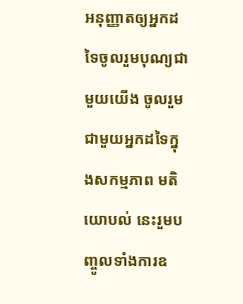អនុញ្ញាតឲ្យអ្នកដទៃចូលរួមបុណ្យជាមួយយើង ចូលរួមជាមួយអ្នកដទៃក្នុងសកម្មភាព មតិយោបល់ នេះរួមបញ្ចូលទាំងការឧ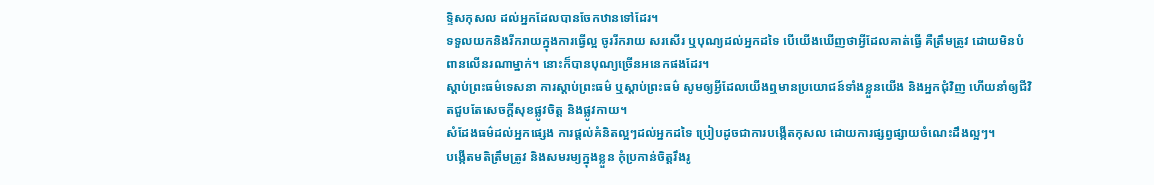ទ្ទិសកុសល ដល់អ្នកដែលបានចែកឋានទៅដែរ។
ទទួលយកនិងរីករាយក្នុងការធ្វើល្អ ចូររីករាយ សរសើរ ឬបុណ្យដល់អ្នកដទៃ បើយើងឃើញថាអ្វីដែលគាត់ធ្វើ គឺត្រឹមត្រូវ ដោយមិនបំពានលើនរណាម្នាក់។ នោះក៏បានបុណ្យច្រើនអនេកផងដែរ។
ស្ដាប់ព្រះធម៌ទេសនា ការស្ដាប់ព្រះធម៌ ឬស្ដាប់ព្រះធម៌ សូមឲ្យអ្វីដែលយើងឮមានប្រយោជន៍ទាំងខ្លួនយើង និងអ្នកជុំវិញ ហើយនាំឲ្យជីវិតជួបតែសេចក្ដីសុខផ្លូវចិត្ត និងផ្លូវកាយ។
សំដែងធម៌ដល់អ្នកផ្សេង ការផ្ដល់គំនិតល្អៗដល់អ្នកដទៃ ប្រៀបដូចជាការបង្កើតកុសល ដោយការផ្សព្វផ្សាយចំណេះដឹងល្អៗ។
បង្កើតមតិត្រឹមត្រូវ និងសមរម្យក្នុងខ្លួន កុំប្រកាន់ចិត្តរឹងរូ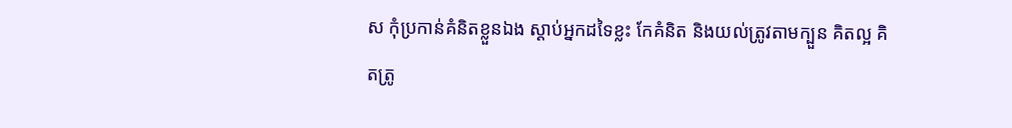ស កុំប្រកាន់គំនិតខ្លួនឯង ស្ដាប់អ្នកដទៃខ្លះ កែគំនិត និងយល់ត្រូវតាមក្បួន គិតល្អ គិតត្រូ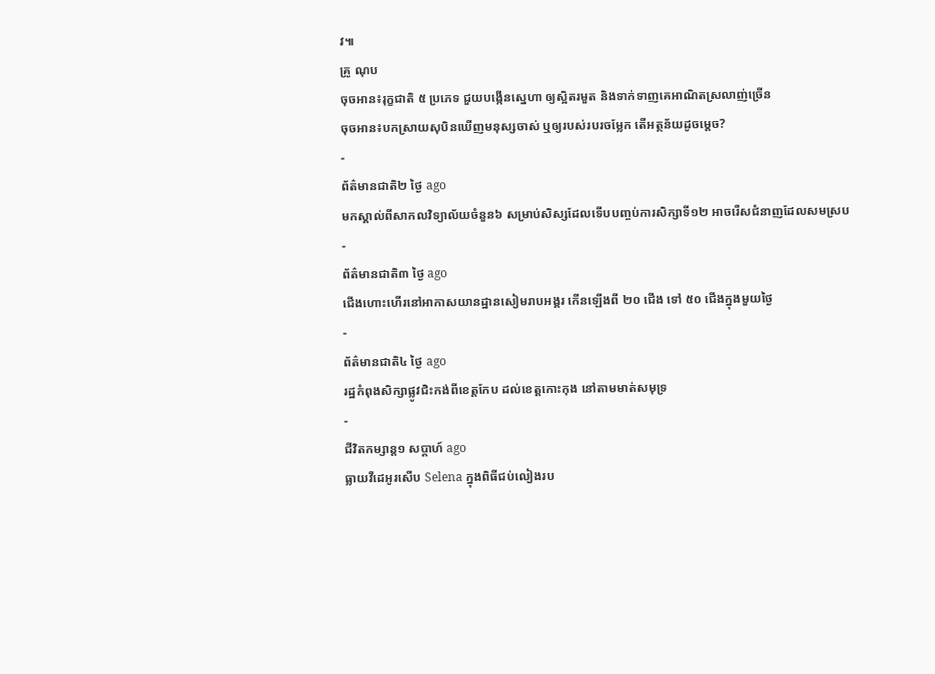វ៕
គ្រូ ណុប
ចុចអាន៖រុក្ខជាតិ ៥ ប្រភេទ ជួយបង្កើនស្នេហា ឲ្យស្អិតរមួត និងទាក់ទាញគេអាណិតស្រលាញ់ច្រើន
ចុចអាន៖បកស្រាយសុបិនឃើញមនុស្សចាស់ ឬឲ្យរបស់របរចម្លែក តើអត្ថន័យដូចម្ដេច?
-
ព័ត៌មានជាតិ២ ថ្ងៃ ago
មកស្គាល់ពីសាកលវិទ្យាល័យចំនួន៦ សម្រាប់សិស្សដែលទើបបញ្ចប់ការសិក្សាទី១២ អាចរើសជំនាញដែលសមស្រប
-
ព័ត៌មានជាតិ៣ ថ្ងៃ ago
ជើងហោះហើរនៅអាកាសយានដ្ឋានសៀមរាបអង្គរ កើនឡើងពី ២០ ជើង ទៅ ៥០ ជើងក្នុងមួយថ្ងៃ
-
ព័ត៌មានជាតិ៤ ថ្ងៃ ago
រដ្ឋកំពុងសិក្សាផ្លូវជិះកង់ពីខេត្តកែប ដល់ខេត្តកោះកុង នៅតាមមាត់សមុទ្រ
-
ជីវិតកម្សាន្ដ១ សប្តាហ៍ ago
ធ្លាយវីដេអូរសើប Selena ក្នុងពិធីជប់លៀងរប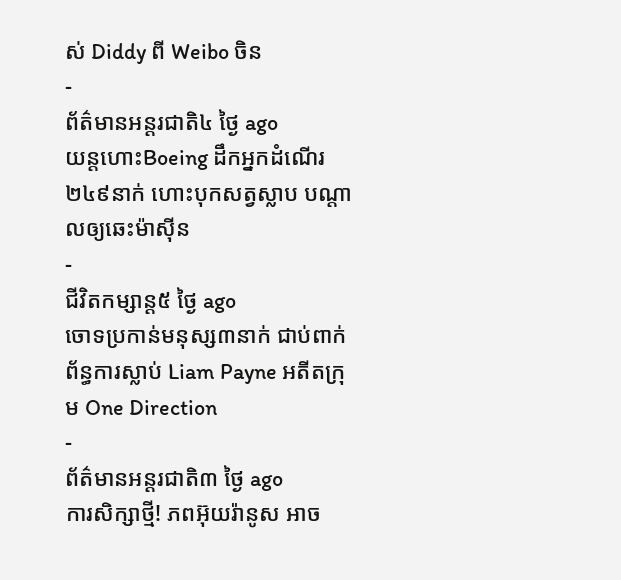ស់ Diddy ពី Weibo ចិន
-
ព័ត៌មានអន្ដរជាតិ៤ ថ្ងៃ ago
យន្តហោះBoeing ដឹកអ្នកដំណើរ២៤៩នាក់ ហោះបុកសត្វស្លាប បណ្តាលឲ្យឆេះម៉ាស៊ីន
-
ជីវិតកម្សាន្ដ៥ ថ្ងៃ ago
ចោទប្រកាន់មនុស្ស៣នាក់ ជាប់ពាក់ព័ន្ធការស្លាប់ Liam Payne អតីតក្រុម One Direction
-
ព័ត៌មានអន្ដរជាតិ៣ ថ្ងៃ ago
ការសិក្សាថ្មី! ភពអ៊ុយរ៉ានូស អាច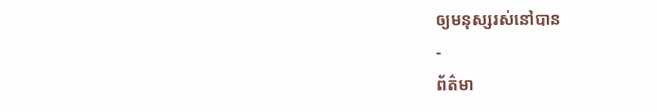ឲ្យមនុស្សរស់នៅបាន
-
ព័ត៌មា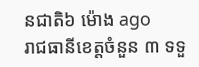នជាតិ៦ ម៉ោង ago
រាជធានីខេត្តចំនួន ៣ ទទួ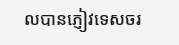លបានភ្ញៀវទេសចរ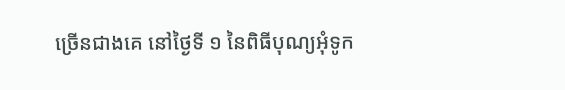ច្រើនជាងគេ នៅថ្ងៃទី ១ នៃពិធីបុណ្យអុំទូក